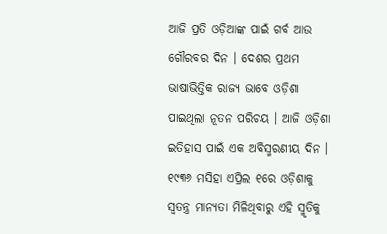ଆଜି ପ୍ରତି ଓଡ଼ିଆଙ୍କ ପାଇଁ ଗର୍ବ ଆଉ ଗୌରବର ଦିନ । ଦେଶର ପ୍ରଥମ ଭାଷାଭିତ୍ତିକ ରାଜ୍ୟ ଭାବେ ଓଡ଼ିଶା ପାଇଥିଲା ନୂତନ ପରିଚୟ । ଆଜି ଓଡ଼ିଶା ଇତିହାସ ପାଇଁ ଏକ ଅବିସ୍ମରଣୀୟ ଦିନ । ୧୯୩୬ ମସିହା ଏପ୍ରିଲ ୧ରେ ଓଡ଼ିଶାକୁ ସ୍ୱତନ୍ତ୍ର ମାନ୍ୟତା ମିଳିଥିବାରୁ ଏହି ସ୍ମୃତିକୁ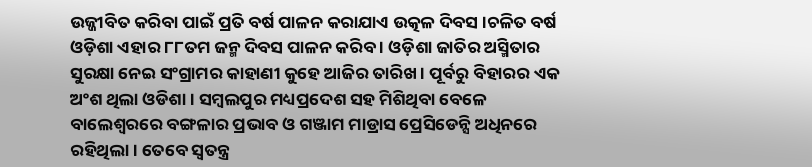ଉଜ୍ଜୀବିତ କରିବା ପାଇଁ ପ୍ରତି ବର୍ଷ ପାଳନ କରାଯାଏ ଉତ୍କଳ ଦିବସ ।ଚଳିତ ବର୍ଷ ଓଡ଼ିଶା ଏହାର ୮୮ତମ ଜନ୍ମ ଦିବସ ପାଳନ କରିବ । ଓଡ଼ିଶା ଜାତିର ଅସ୍ମିତାର ସୁରକ୍ଷା ନେଇ ସଂଗ୍ରାମର କାହାଣୀ କୁହେ ଆଜିର ତାରିଖ । ପୂର୍ବରୁ ବିହାରର ଏକ ଅଂଶ ଥିଲା ଓଡିଶା । ସମ୍ୱଲପୁର ମଧ୍ୟପ୍ରଦେଶ ସହ ମିଶିଥିବା ବେଳେ ବାଲେଶ୍ୱରରେ ବଙ୍ଗଳାର ପ୍ରଭାବ ଓ ଗଞ୍ଜାମ ମାଡ୍ରାସ ପ୍ରେସିଡେନ୍ସି ଅଧିନରେ ରହିଥିଲା । ତେବେ ସ୍ୱତନ୍ତ୍ର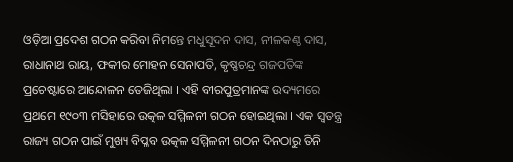ଓଡ଼ିଆ ପ୍ରଦେଶ ଗଠନ କରିବା ନିମନ୍ତେ ମଧୁସୂଦନ ଦାସ, ନୀଳକଣ୍ଠ ଦାସ, ରାଧାନାଥ ରାୟ, ଫକୀର ମୋହନ ସେନାପତି, କୃଷ୍ଣଚନ୍ଦ୍ର ଗଜପତିଙ୍କ ପ୍ରଚେଷ୍ଟାରେ ଆନ୍ଦୋଳନ ତେଜିଥିଲା । ଏହି ବୀରପୁତ୍ରମାନଙ୍କ ଉଦ୍ୟମରେ ପ୍ରଥମେ ୧୯୦୩ ମସିହାରେ ଉତ୍କଳ ସମ୍ମିଳନୀ ଗଠନ ହୋଇଥିଲା । ଏକ ସ୍ୱତନ୍ତ୍ର ରାଜ୍ୟ ଗଠନ ପାଇଁ ମୁଖ୍ୟ ବିପ୍ଳବ ଉତ୍କଳ ସମ୍ମିଳନୀ ଗଠନ ଦିନଠାରୁ ତିନି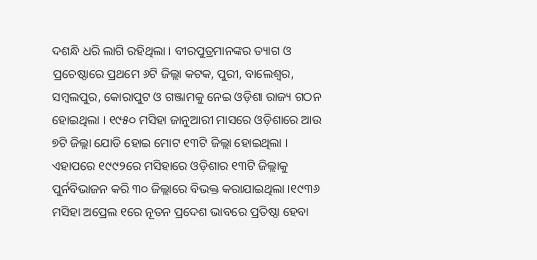ଦଶନ୍ଧି ଧରି ଲାଗି ରହିଥିଲା । ବୀରପୁତ୍ରମାନଙ୍କର ତ୍ୟାଗ ଓ ପ୍ରଚେଷ୍ଠାରେ ପ୍ରଥମେ ୬ଟି ଜିଲ୍ଲା କଟକ, ପୁରୀ, ବାଲେଶ୍ୱର, ସମ୍ୱଲପୁର, କୋରାପୁଟ ଓ ଗଞ୍ଜାମକୁ ନେଇ ଓଡ଼ିଶା ରାଜ୍ୟ ଗଠନ ହୋଇଥିଲା । ୧୯୫୦ ମସିହା ଜାନୁଆରୀ ମାସରେ ଓଡ଼ିଶାରେ ଆଉ ୭ଟି ଜିଲ୍ଲା ଯୋଡି ହୋଇ ମୋଟ ୧୩ଟି ଜିଲ୍ଲା ହୋଇଥିଲା । ଏହାପରେ ୧୯୯୨ରେ ମସିହାରେ ଓଡ଼ିଶାର ୧୩ଟି ଜିଲ୍ଲାକୁ ପୁର୍ନବିଭାଜନ କରି ୩୦ ଜିଲ୍ଲାରେ ବିଭକ୍ତ କରାଯାଇଥିଲା ।୧୯୩୬ ମସିହା ଅପ୍ରେଲ ୧ରେ ନୂତନ ପ୍ରଦେଶ ଭାବରେ ପ୍ରତିଷ୍ଠା ହେବା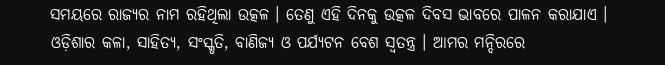ସମୟରେ ରାଜ୍ୟର ନାମ ରହିଥିଲା ଉତ୍କଳ । ତେଣୁ ଏହି ଦିନକୁ ଉତ୍କଳ ଦିବସ ଭାବରେ ପାଳନ କରାଯାଏ । ଓଡ଼ିଶାର କଳା, ସାହିତ୍ୟ, ସଂସ୍କୃତି, ବାଣିଜ୍ୟ ଓ ପର୍ଯ୍ୟଟନ ବେଶ ସ୍ୱତନ୍ତ୍ର । ଆମର ମନ୍ଦିରରେ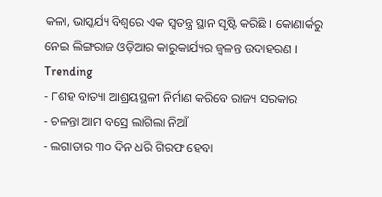କଳା, ଭାସ୍କର୍ଯ୍ୟ ବିଶ୍ୱରେ ଏକ ସ୍ୱତନ୍ତ୍ର ସ୍ଥାନ ସୃଷ୍ଟି କରିଛି । କୋଣାର୍କରୁ ନେଇ ଲିଙ୍ଗରାଜ ଓଡ଼ିଆର କାରୁକାର୍ଯ୍ୟର ଜ୍ୱଳନ୍ତ ଉଦାହରଣ ।
Trending
- ୮ଶହ ବାତ୍ୟା ଆଶ୍ରୟସ୍ଥଳୀ ନିର୍ମାଣ କରିବେ ରାଜ୍ୟ ସରକାର
- ଚଳନ୍ତା ଆମ ବସ୍ରେ ଲାଗିଲା ନିଆଁ
- ଲଗାତାର ୩୦ ଦିନ ଧରି ଗିରଫ ହେବା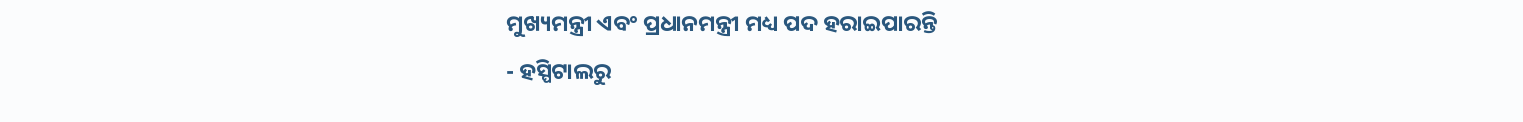ମୁଖ୍ୟମନ୍ତ୍ରୀ ଏବଂ ପ୍ରଧାନମନ୍ତ୍ରୀ ମଧ୍ୟ ପଦ ହରାଇପାରନ୍ତି
- ହସ୍ପିଟାଲରୁ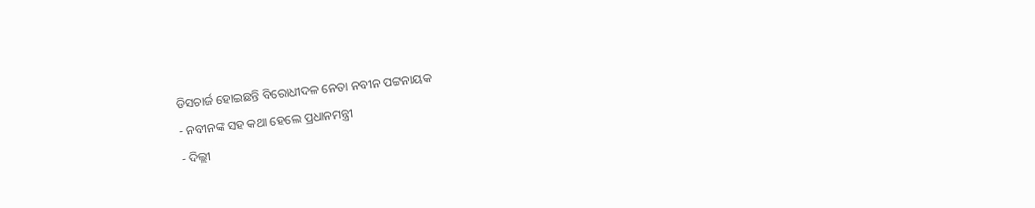ଡିସଚାର୍ଜ ହୋଇଛନ୍ତି ବିରୋଧୀଦଳ ନେତା ନବୀନ ପଟ୍ଟନାୟକ
- ନବୀନଙ୍କ ସହ କଥା ହେଲେ ପ୍ରଧାନମନ୍ତ୍ରୀ
- ଦିଲ୍ଲୀ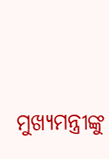ମୁଖ୍ୟମନ୍ତ୍ରୀଙ୍କୁ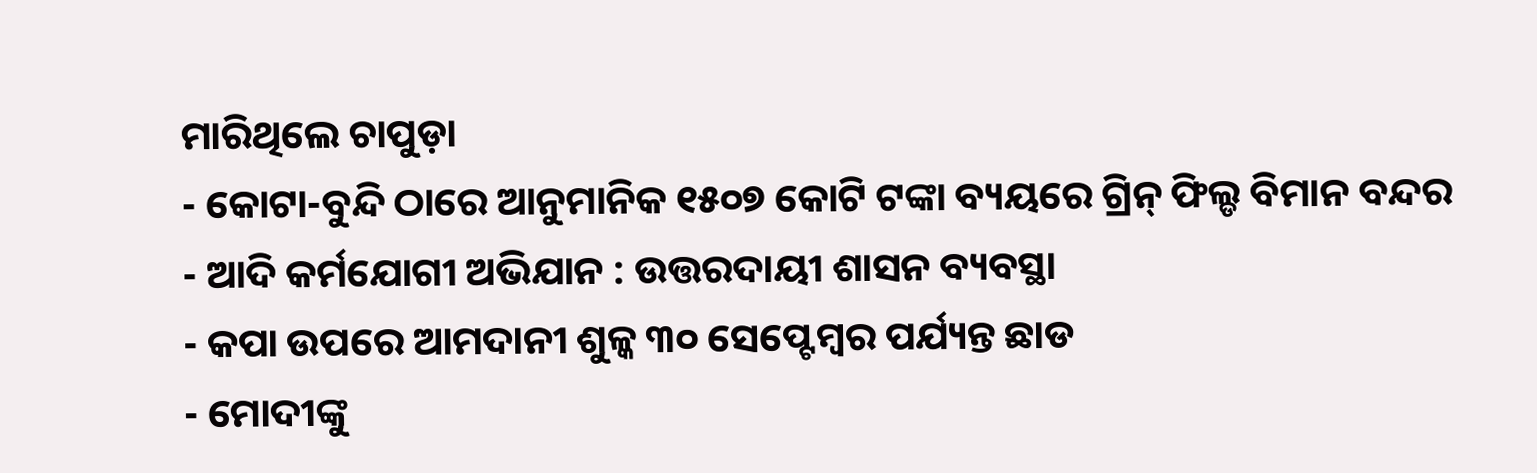ମାରିଥିଲେ ଚାପୁଡ଼ା
- କୋଟା-ବୁନ୍ଦି ଠାରେ ଆନୁମାନିକ ୧୫୦୭ କୋଟି ଟଙ୍କା ବ୍ୟୟରେ ଗ୍ରିନ୍ ଫିଲ୍ଡ ବିମାନ ବନ୍ଦର
- ଆଦି କର୍ମଯୋଗୀ ଅଭିଯାନ : ଉତ୍ତରଦାୟୀ ଶାସନ ବ୍ୟବସ୍ଥା
- କପା ଉପରେ ଆମଦାନୀ ଶୁଳ୍କ ୩୦ ସେପ୍ଟେମ୍ବର ପର୍ଯ୍ୟନ୍ତ ଛାଡ
- ମୋଦୀଙ୍କୁ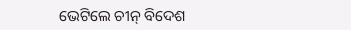ଭେଟିଲେ ଚୀନ୍ ବିଦେଶ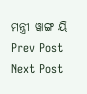ମନ୍ତ୍ରୀ ୱାଙ୍ଗ ୟି
Prev Post
Next Post